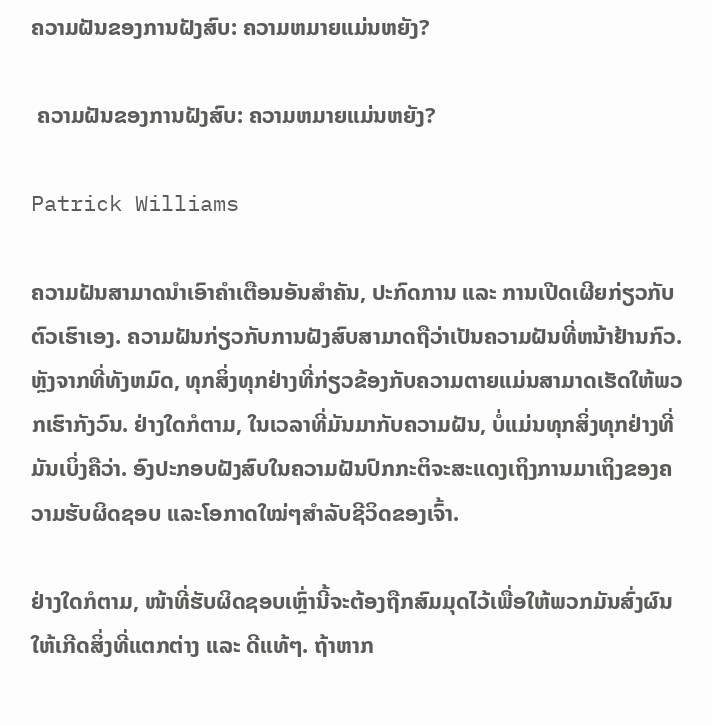ຄວາມຝັນຂອງການຝັງສົບ: ຄວາມຫມາຍແມ່ນຫຍັງ?

 ຄວາມຝັນຂອງການຝັງສົບ: ຄວາມຫມາຍແມ່ນຫຍັງ?

Patrick Williams

ຄວາມຝັນສາມາດນຳເອົາຄຳເຕືອນອັນສຳຄັນ, ປະກົດການ ແລະ ການເປີດເຜີຍກ່ຽວກັບຕົວເຮົາເອງ. ຄວາມຝັນກ່ຽວກັບການຝັງສົບສາມາດຖືວ່າເປັນຄວາມຝັນທີ່ຫນ້າຢ້ານກົວ. ຫຼັງຈາກທີ່ທັງຫມົດ, ທຸກສິ່ງທຸກຢ່າງທີ່ກ່ຽວຂ້ອງກັບຄວາມຕາຍແມ່ນສາມາດເຮັດໃຫ້ພວກເຮົາກັງວົນ. ຢ່າງໃດກໍຕາມ, ໃນເວລາທີ່ມັນມາກັບຄວາມຝັນ, ບໍ່ແມ່ນທຸກສິ່ງທຸກຢ່າງທີ່ມັນເບິ່ງຄືວ່າ. ອົງປະກອບຝັງສົບໃນຄວາມຝັນປົກກະຕິຈະສະແດງເຖິງການມາເຖິງຂອງຄວາມຮັບຜິດຊອບ ແລະໂອກາດໃໝ່ໆສຳລັບຊີວິດຂອງເຈົ້າ.

ຢ່າງໃດກໍຕາມ, ໜ້າທີ່ຮັບຜິດຊອບເຫຼົ່ານີ້ຈະຕ້ອງຖືກສົມມຸດໄວ້ເພື່ອໃຫ້ພວກມັນສົ່ງຜົນໃຫ້ເກີດສິ່ງທີ່ແຕກຕ່າງ ແລະ ດີແທ້ໆ. ຖ້າຫາກ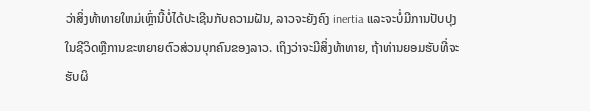ວ່າສິ່ງທ້າທາຍໃຫມ່ເຫຼົ່ານີ້ບໍ່ໄດ້ປະເຊີນກັບຄວາມຝັນ, ລາວຈະຍັງຄົງ inertia ແລະຈະບໍ່ມີການປັບປຸງໃນຊີວິດຫຼືການຂະຫຍາຍຕົວສ່ວນບຸກຄົນຂອງລາວ. ເຖິງວ່າຈະມີສິ່ງທ້າທາຍ, ຖ້າທ່ານຍອມຮັບທີ່ຈະຮັບຜິ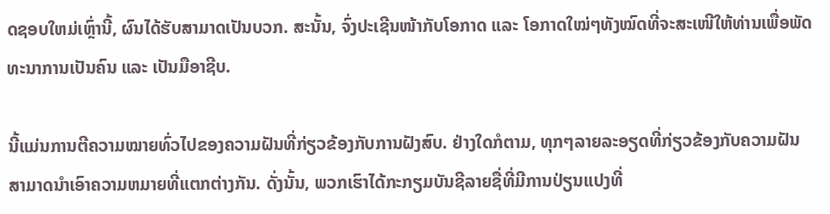ດຊອບໃຫມ່ເຫຼົ່ານີ້, ຜົນໄດ້ຮັບສາມາດເປັນບວກ. ສະນັ້ນ, ຈົ່ງປະເຊີນໜ້າກັບໂອກາດ ແລະ ໂອກາດໃໝ່ໆທັງໝົດທີ່ຈະສະເໜີໃຫ້ທ່ານເພື່ອພັດທະນາການເປັນຄົນ ແລະ ເປັນມືອາຊີບ.

ນີ້ແມ່ນການຕີຄວາມໝາຍທົ່ວໄປຂອງຄວາມຝັນທີ່ກ່ຽວຂ້ອງກັບການຝັງສົບ. ຢ່າງໃດກໍຕາມ, ທຸກໆລາຍລະອຽດທີ່ກ່ຽວຂ້ອງກັບຄວາມຝັນສາມາດນໍາເອົາຄວາມຫມາຍທີ່ແຕກຕ່າງກັນ. ດັ່ງນັ້ນ, ພວກເຮົາໄດ້ກະກຽມບັນຊີລາຍຊື່ທີ່ມີການປ່ຽນແປງທີ່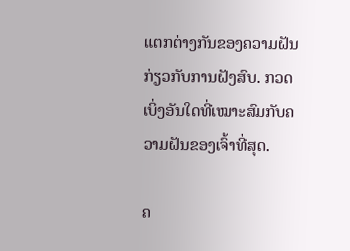ແຕກຕ່າງກັນຂອງຄວາມຝັນກ່ຽວກັບການຝັງສົບ. ກວດເບິ່ງອັນໃດທີ່ເໝາະສົມກັບຄວາມຝັນຂອງເຈົ້າທີ່ສຸດ.

ຄ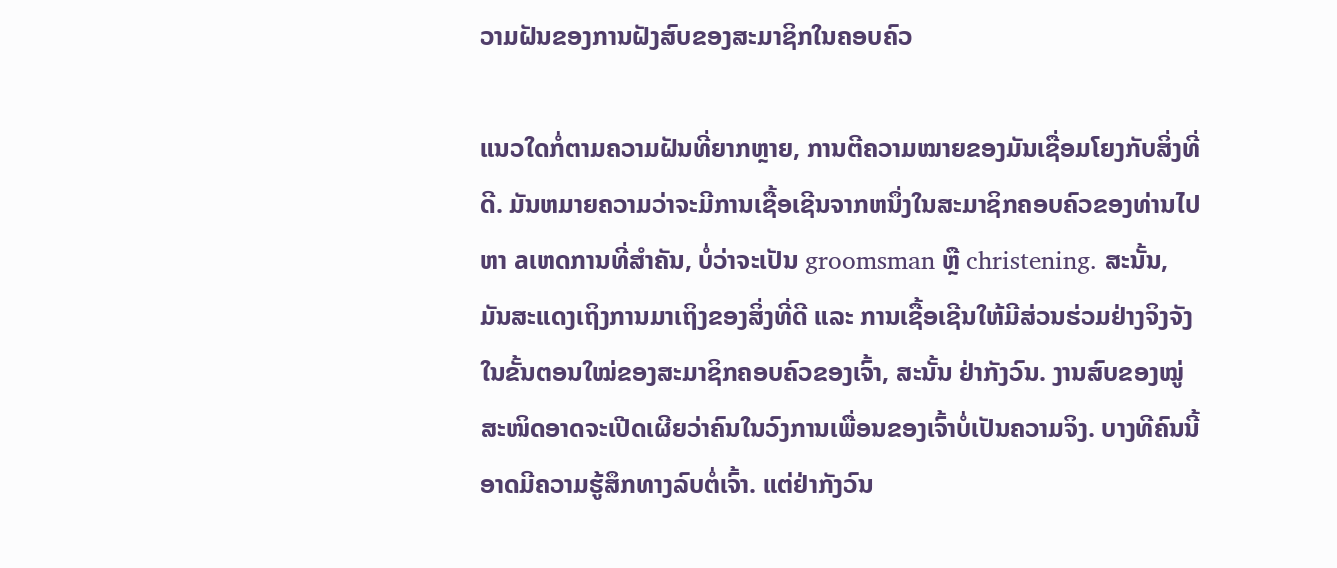ວາມຝັນຂອງການຝັງສົບຂອງສະມາຊິກໃນຄອບຄົວ

ແນວໃດກໍ່ຕາມຄວາມຝັນທີ່ຍາກຫຼາຍ, ການຕີຄວາມໝາຍຂອງມັນເຊື່ອມໂຍງກັບສິ່ງທີ່ດີ. ມັນຫມາຍຄວາມວ່າຈະມີການເຊື້ອເຊີນຈາກຫນຶ່ງໃນສະມາຊິກຄອບຄົວຂອງທ່ານໄປຫາ aເຫດການທີ່ສໍາຄັນ, ບໍ່ວ່າຈະເປັນ groomsman ຫຼື christening. ສະນັ້ນ, ມັນສະແດງເຖິງການມາເຖິງຂອງສິ່ງທີ່ດີ ແລະ ການເຊື້ອເຊີນໃຫ້ມີສ່ວນຮ່ວມຢ່າງຈິງຈັງໃນຂັ້ນຕອນໃໝ່ຂອງສະມາຊິກຄອບຄົວຂອງເຈົ້າ, ສະນັ້ນ ຢ່າກັງວົນ. ງານສົບຂອງໝູ່ສະໜິດອາດຈະເປີດເຜີຍວ່າຄົນໃນວົງການເພື່ອນຂອງເຈົ້າບໍ່ເປັນຄວາມຈິງ. ບາງທີຄົນນີ້ອາດມີຄວາມຮູ້ສຶກທາງລົບຕໍ່ເຈົ້າ. ແຕ່ຢ່າກັງວົນ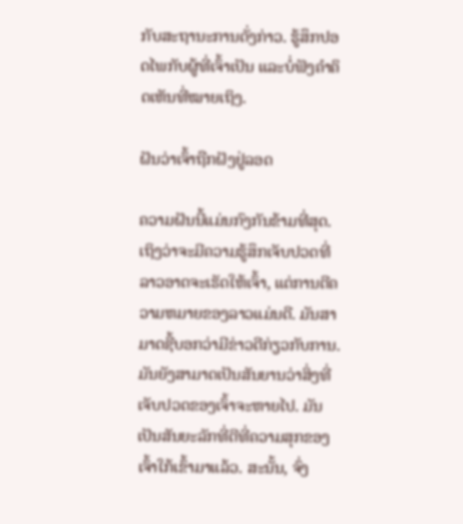ກັບສະຖານະການດັ່ງກ່າວ. ຮູ້ສຶກປອດໄພກັບຜູ້ທີ່ເຈົ້າເປັນ ແລະບໍ່ຟັງຄຳຄິດເຫັນທີ່ໝາຍເຖິງ.

ຝັນວ່າເຈົ້າຖືກຝັງຢູ່ລອດ

ຄວາມຝັນນີ້ແມ່ນກົງກັນຂ້າມທີ່ສຸດ. ເຖິງວ່າຈະມີຄວາມຮູ້ສຶກເຈັບປວດທີ່ລາວອາດຈະເຮັດໃຫ້ເຈົ້າ, ແຕ່ການຕີຄວາມຫມາຍຂອງລາວແມ່ນດີ. ມັນສາມາດຊີ້ບອກວ່າມີຂ່າວດີກ່ຽວກັບການ. ມັນຍັງສາມາດເປັນສັນຍານວ່າສິ່ງທີ່ເຈັບປວດຂອງເຈົ້າຈະຫາຍໄປ. ມັນເປັນສັນຍະລັກທີ່ດີທີ່ຄວາມສຸກຂອງເຈົ້າໃກ້ເຂົ້າມາແລ້ວ. ສະນັ້ນ, ຈົ່ງ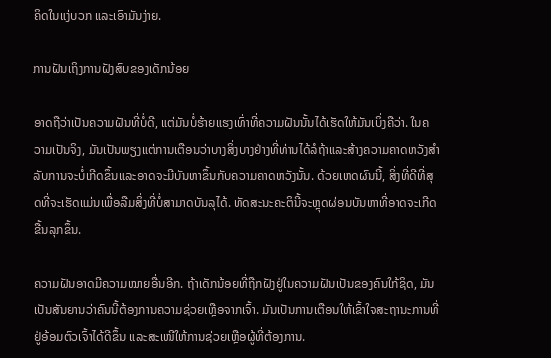ຄິດໃນແງ່ບວກ ແລະເອົາມັນງ່າຍ.

ການຝັນເຖິງການຝັງສົບຂອງເດັກນ້ອຍ

ອາດຖືວ່າເປັນຄວາມຝັນທີ່ບໍ່ດີ, ແຕ່ມັນບໍ່ຮ້າຍແຮງເທົ່າທີ່ຄວາມຝັນນັ້ນໄດ້ເຮັດໃຫ້ມັນເບິ່ງຄືວ່າ. ໃນຄວາມເປັນຈິງ, ມັນເປັນພຽງແຕ່ການເຕືອນວ່າບາງສິ່ງບາງຢ່າງທີ່ທ່ານໄດ້ລໍຖ້າແລະສ້າງຄວາມຄາດຫວັງສໍາລັບການຈະບໍ່ເກີດຂຶ້ນແລະອາດຈະມີບັນຫາຂຶ້ນກັບຄວາມຄາດຫວັງນັ້ນ. ດ້ວຍເຫດຜົນນີ້, ສິ່ງທີ່ດີທີ່ສຸດທີ່ຈະເຮັດແມ່ນເພື່ອລືມສິ່ງທີ່ບໍ່ສາມາດບັນລຸໄດ້. ທັດສະນະຄະຕິນີ້ຈະຫຼຸດຜ່ອນບັນຫາທີ່ອາດຈະເກີດຂື້ນລຸກຂຶ້ນ.

ຄວາມຝັນອາດມີຄວາມໝາຍອື່ນອີກ. ຖ້າເດັກນ້ອຍທີ່ຖືກຝັງຢູ່ໃນຄວາມຝັນເປັນຂອງຄົນໃກ້ຊິດ, ມັນເປັນສັນຍານວ່າຄົນນີ້ຕ້ອງການຄວາມຊ່ວຍເຫຼືອຈາກເຈົ້າ. ມັນເປັນການເຕືອນໃຫ້ເຂົ້າໃຈສະຖານະການທີ່ຢູ່ອ້ອມຕົວເຈົ້າໄດ້ດີຂຶ້ນ ແລະສະເໜີໃຫ້ການຊ່ວຍເຫຼືອຜູ້ທີ່ຕ້ອງການ.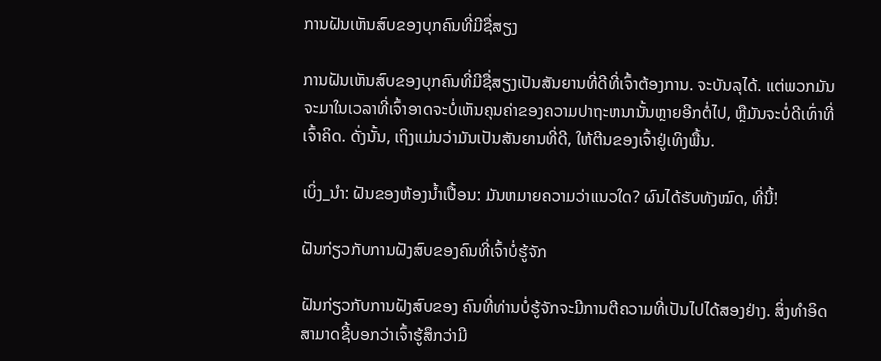ການຝັນເຫັນສົບຂອງບຸກຄົນທີ່ມີຊື່ສຽງ

ການຝັນເຫັນສົບຂອງບຸກຄົນທີ່ມີຊື່ສຽງເປັນສັນຍານທີ່ດີທີ່ເຈົ້າຕ້ອງການ. ຈະບັນລຸໄດ້. ແຕ່ພວກມັນຈະມາໃນເວລາທີ່ເຈົ້າອາດຈະບໍ່ເຫັນຄຸນຄ່າຂອງຄວາມປາຖະຫນານັ້ນຫຼາຍອີກຕໍ່ໄປ, ຫຼືມັນຈະບໍ່ດີເທົ່າທີ່ເຈົ້າຄິດ. ດັ່ງນັ້ນ, ເຖິງແມ່ນວ່າມັນເປັນສັນຍານທີ່ດີ, ໃຫ້ຕີນຂອງເຈົ້າຢູ່ເທິງພື້ນ.

ເບິ່ງ_ນຳ: ຝັນຂອງຫ້ອງນ້ຳເປື້ອນ: ມັນຫມາຍຄວາມວ່າແນວໃດ? ຜົນໄດ້ຮັບທັງໝົດ, ທີ່ນີ້!

ຝັນກ່ຽວກັບການຝັງສົບຂອງຄົນທີ່ເຈົ້າບໍ່ຮູ້ຈັກ

ຝັນກ່ຽວກັບການຝັງສົບຂອງ ຄົນທີ່ທ່ານບໍ່ຮູ້ຈັກຈະມີການຕີຄວາມທີ່ເປັນໄປໄດ້ສອງຢ່າງ. ສິ່ງທໍາອິດສາມາດຊີ້ບອກວ່າເຈົ້າຮູ້ສຶກວ່າມີ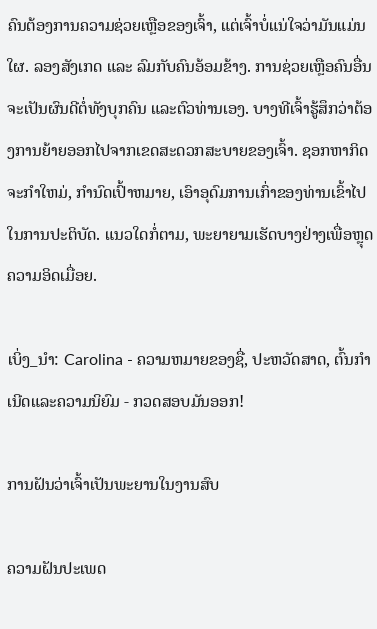ຄົນຕ້ອງການຄວາມຊ່ວຍເຫຼືອຂອງເຈົ້າ, ແຕ່ເຈົ້າບໍ່ແນ່ໃຈວ່າມັນແມ່ນໃຜ. ລອງສັງເກດ ແລະ ລົມກັບຄົນອ້ອມຂ້າງ. ການຊ່ວຍເຫຼືອຄົນອື່ນຈະເປັນຜົນດີຕໍ່ທັງບຸກຄົນ ແລະຕົວທ່ານເອງ. ບາງທີເຈົ້າຮູ້ສຶກວ່າຕ້ອງການຍ້າຍອອກໄປຈາກເຂດສະດວກສະບາຍຂອງເຈົ້າ. ຊອກຫາກິດຈະກໍາໃຫມ່, ກໍານົດເປົ້າຫມາຍ, ເອົາອຸດົມການເກົ່າຂອງທ່ານເຂົ້າໄປໃນການປະຕິບັດ. ແນວໃດກໍ່ຕາມ, ພະຍາຍາມເຮັດບາງຢ່າງເພື່ອຫຼຸດຄວາມອິດເມື່ອຍ.

ເບິ່ງ_ນຳ: Carolina - ຄວາມຫມາຍຂອງຊື່, ປະຫວັດສາດ, ຕົ້ນກໍາເນີດແລະຄວາມນິຍົມ - ກວດສອບມັນອອກ!

ການຝັນວ່າເຈົ້າເປັນພະຍານໃນງານສົບ

ຄວາມຝັນປະເພດ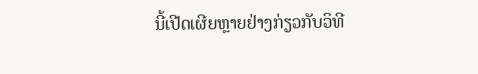ນີ້ເປີດເຜີຍຫຼາຍຢ່າງກ່ຽວກັບວິທີ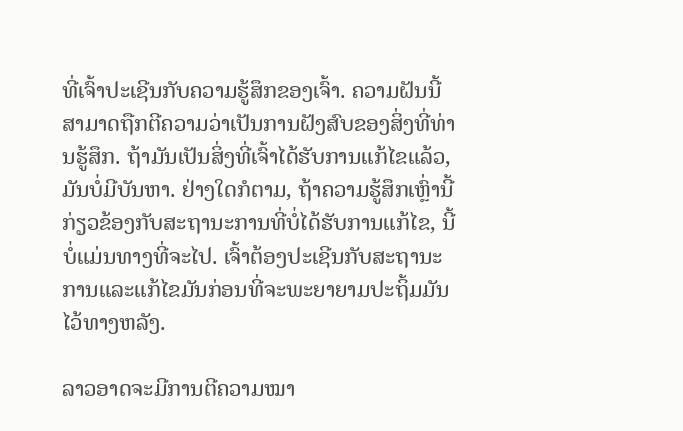ທີ່ເຈົ້າປະເຊີນກັບຄວາມຮູ້ສຶກຂອງເຈົ້າ. ຄວາມຝັນນີ້ສາມາດຖືກຕີຄວາມວ່າເປັນການຝັງສົບຂອງສິ່ງທີ່ທ່ານຮູ້ສຶກ. ຖ້າມັນເປັນສິ່ງທີ່ເຈົ້າໄດ້ຮັບການແກ້ໄຂແລ້ວ, ມັນບໍ່ມີບັນຫາ. ຢ່າງໃດກໍຕາມ, ຖ້າຄວາມຮູ້ສຶກເຫຼົ່ານີ້ກ່ຽວຂ້ອງກັບສະຖານະການທີ່ບໍ່ໄດ້ຮັບການແກ້ໄຂ, ນີ້ບໍ່ແມ່ນທາງທີ່ຈະໄປ. ເຈົ້າຕ້ອງປະເຊີນກັບສະຖານະການແລະແກ້ໄຂມັນກ່ອນທີ່ຈະພະຍາຍາມປະຖິ້ມມັນໄວ້ທາງຫລັງ.

ລາວອາດຈະມີການຕີຄວາມໝາ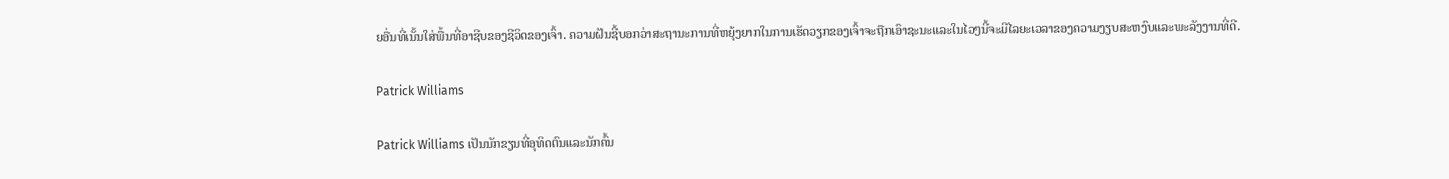ຍອື່ນທີ່ເນັ້ນໃສ່ພື້ນທີ່ອາຊີບຂອງຊີວິດຂອງເຈົ້າ. ຄວາມຝັນຊີ້ບອກວ່າສະຖານະການທີ່ຫຍຸ້ງຍາກໃນການເຮັດວຽກຂອງເຈົ້າຈະຖືກເອົາຊະນະແລະໃນໄວໆນີ້ຈະມີໄລຍະເວລາຂອງຄວາມງຽບສະຫງົບແລະພະລັງງານທີ່ດີ.

Patrick Williams

Patrick Williams ເປັນນັກຂຽນທີ່ອຸທິດຕົນແລະນັກຄົ້ນ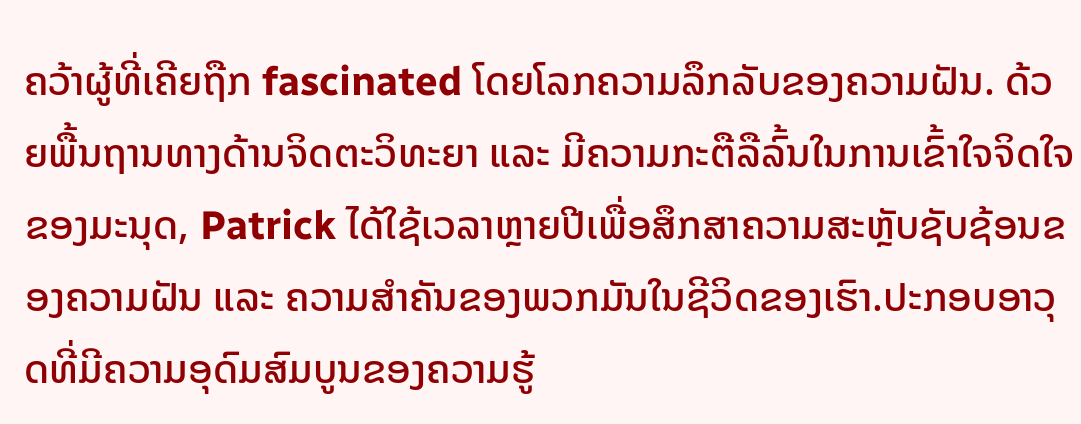ຄວ້າຜູ້ທີ່ເຄີຍຖືກ fascinated ໂດຍໂລກຄວາມລຶກລັບຂອງຄວາມຝັນ. ດ້ວຍພື້ນຖານທາງດ້ານຈິດຕະວິທະຍາ ແລະ ມີຄວາມກະຕືລືລົ້ນໃນການເຂົ້າໃຈຈິດໃຈຂອງມະນຸດ, Patrick ໄດ້ໃຊ້ເວລາຫຼາຍປີເພື່ອສຶກສາຄວາມສະຫຼັບຊັບຊ້ອນຂອງຄວາມຝັນ ແລະ ຄວາມສຳຄັນຂອງພວກມັນໃນຊີວິດຂອງເຮົາ.ປະກອບອາວຸດທີ່ມີຄວາມອຸດົມສົມບູນຂອງຄວາມຮູ້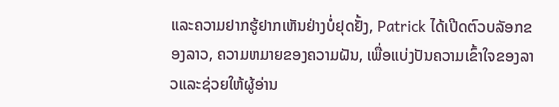ແລະຄວາມຢາກຮູ້ຢາກເຫັນຢ່າງບໍ່ຢຸດຢັ້ງ, Patrick ໄດ້ເປີດຕົວບລັອກຂອງລາວ, ຄວາມຫມາຍຂອງຄວາມຝັນ, ເພື່ອແບ່ງປັນຄວາມເຂົ້າໃຈຂອງລາວແລະຊ່ວຍໃຫ້ຜູ້ອ່ານ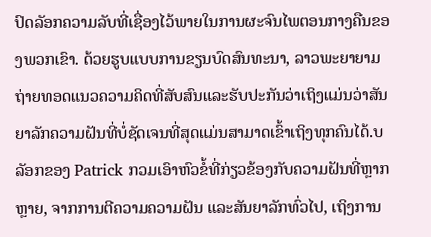ປົດລັອກຄວາມລັບທີ່ເຊື່ອງໄວ້ພາຍໃນການຜະຈົນໄພຕອນກາງຄືນຂອງພວກເຂົາ. ດ້ວຍຮູບແບບການຂຽນບົດສົນທະນາ, ລາວພະຍາຍາມຖ່າຍທອດແນວຄວາມຄິດທີ່ສັບສົນແລະຮັບປະກັນວ່າເຖິງແມ່ນວ່າສັນຍາລັກຄວາມຝັນທີ່ບໍ່ຊັດເຈນທີ່ສຸດແມ່ນສາມາດເຂົ້າເຖິງທຸກຄົນໄດ້.ບລັອກຂອງ Patrick ກວມເອົາຫົວຂໍ້ທີ່ກ່ຽວຂ້ອງກັບຄວາມຝັນທີ່ຫຼາກຫຼາຍ, ຈາກການຕີຄວາມຄວາມຝັນ ແລະສັນຍາລັກທົ່ວໄປ, ເຖິງການ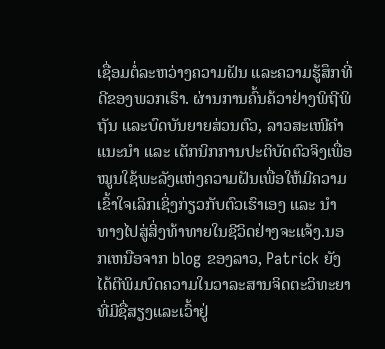ເຊື່ອມຕໍ່ລະຫວ່າງຄວາມຝັນ ແລະຄວາມຮູ້ສຶກທີ່ດີຂອງພວກເຮົາ. ຜ່ານການຄົ້ນຄ້ວາຢ່າງພິຖີພິຖັນ ແລະບົດບັນຍາຍສ່ວນຕົວ, ລາວສະເໜີຄຳແນະນຳ ແລະ ເຕັກນິກການປະຕິບັດຕົວຈິງເພື່ອໝູນໃຊ້ພະລັງແຫ່ງຄວາມຝັນເພື່ອໃຫ້ມີຄວາມເຂົ້າໃຈເລິກເຊິ່ງກ່ຽວກັບຕົວເຮົາເອງ ແລະ ນຳທາງໄປສູ່ສິ່ງທ້າທາຍໃນຊີວິດຢ່າງຈະແຈ້ງ.ນອກເຫນືອຈາກ blog ຂອງລາວ, Patrick ຍັງໄດ້ຕີພິມບົດຄວາມໃນວາລະສານຈິດຕະວິທະຍາທີ່ມີຊື່ສຽງແລະເວົ້າຢູ່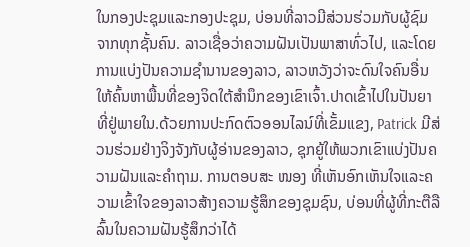ໃນກອງປະຊຸມແລະກອງປະຊຸມ, ບ່ອນທີ່ລາວມີສ່ວນຮ່ວມກັບຜູ້ຊົມຈາກທຸກຊັ້ນຄົນ. ລາວເຊື່ອວ່າຄວາມຝັນເປັນພາສາທົ່ວໄປ, ແລະໂດຍການແບ່ງປັນຄວາມຊໍານານຂອງລາວ, ລາວຫວັງວ່າຈະດົນໃຈຄົນອື່ນໃຫ້ຄົ້ນຫາພື້ນທີ່ຂອງຈິດໃຕ້ສໍານຶກຂອງເຂົາເຈົ້າ.ປາດເຂົ້າໄປໃນປັນຍາທີ່ຢູ່ພາຍໃນ.ດ້ວຍການປະກົດຕົວອອນໄລນ໌ທີ່ເຂັ້ມແຂງ, Patrick ມີສ່ວນຮ່ວມຢ່າງຈິງຈັງກັບຜູ້ອ່ານຂອງລາວ, ຊຸກຍູ້ໃຫ້ພວກເຂົາແບ່ງປັນຄວາມຝັນແລະຄໍາຖາມ. ການຕອບສະ ໜອງ ທີ່ເຫັນອົກເຫັນໃຈແລະຄວາມເຂົ້າໃຈຂອງລາວສ້າງຄວາມຮູ້ສຶກຂອງຊຸມຊົນ, ບ່ອນທີ່ຜູ້ທີ່ກະຕືລືລົ້ນໃນຄວາມຝັນຮູ້ສຶກວ່າໄດ້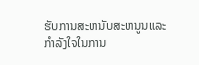ຮັບການສະຫນັບສະຫນູນແລະກໍາລັງໃຈໃນການ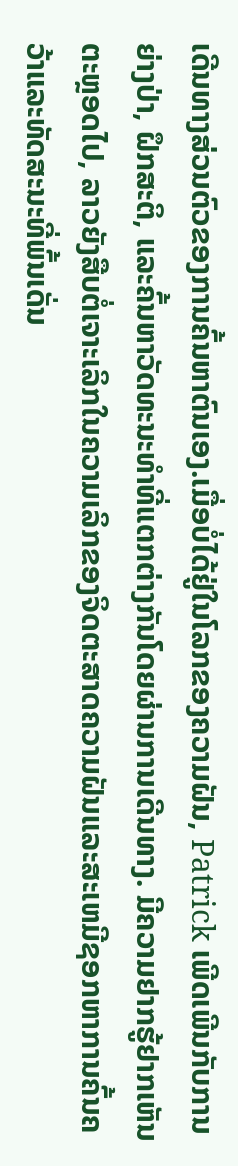ເດີນທາງສ່ວນຕົວຂອງການຄົ້ນຫາຕົນເອງ.ເມື່ອບໍ່ໄດ້ຢູ່ໃນໂລກຂອງຄວາມຝັນ, Patrick ເພີດເພີນກັບການຍ່າງປ່າ, ຝຶກສະຕິ, ແລະຄົ້ນຫາວັດທະນະທໍາທີ່ແຕກຕ່າງກັນໂດຍຜ່ານການເດີນທາງ. ມີຄວາມຢາກຮູ້ຢາກເຫັນຕະຫຼອດໄປ, ລາວຍັງສືບຕໍ່ເຈາະເລິກໃນຄວາມເລິກຂອງຈິດຕະສາດຄວາມຝັນແລະສະເຫມີຊອກຫາການຄົ້ນຄວ້າແລະທັດສະນະທີ່ພົ້ນເດັ່ນ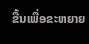ຂື້ນເພື່ອຂະຫຍາຍ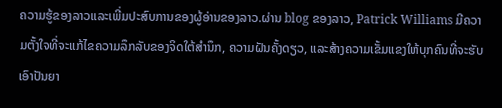ຄວາມຮູ້ຂອງລາວແລະເພີ່ມປະສົບການຂອງຜູ້ອ່ານຂອງລາວ.ຜ່ານ blog ຂອງລາວ, Patrick Williams ມີຄວາມຕັ້ງໃຈທີ່ຈະແກ້ໄຂຄວາມລຶກລັບຂອງຈິດໃຕ້ສໍານຶກ, ຄວາມຝັນຄັ້ງດຽວ, ແລະສ້າງຄວາມເຂັ້ມແຂງໃຫ້ບຸກຄົນທີ່ຈະຮັບເອົາປັນຍາ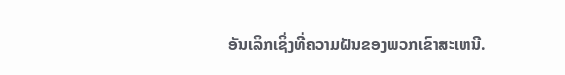ອັນເລິກເຊິ່ງທີ່ຄວາມຝັນຂອງພວກເຂົາສະເຫນີ.